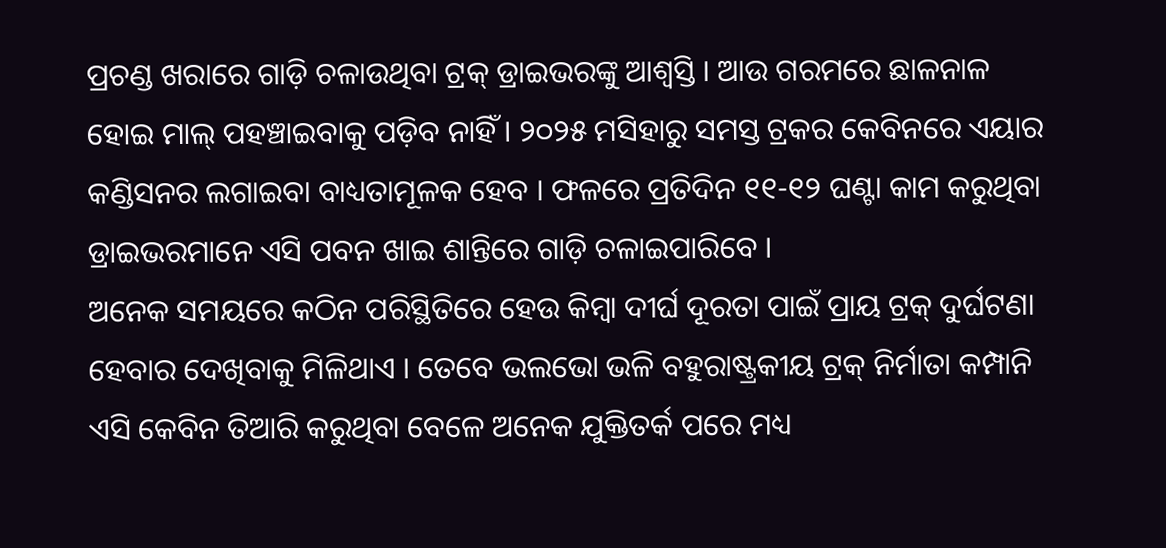ପ୍ରଚଣ୍ଡ ଖରାରେ ଗାଡ଼ି ଚଳାଉଥିବା ଟ୍ରକ୍ ଡ୍ରାଇଭରଙ୍କୁ ଆଶ୍ୱସ୍ତି । ଆଉ ଗରମରେ ଛାଳନାଳ ହୋଇ ମାଲ୍ ପହଞ୍ଚାଇବାକୁ ପଡ଼ିବ ନାହିଁ । ୨୦୨୫ ମସିହାରୁ ସମସ୍ତ ଟ୍ରକର କେବିନରେ ଏୟାର କଣ୍ଡିସନର ଲଗାଇବା ବାଧ୍ୟତାମୂଳକ ହେବ । ଫଳରେ ପ୍ରତିଦିନ ୧୧-୧୨ ଘଣ୍ଟା କାମ କରୁଥିବା ଡ୍ରାଇଭରମାନେ ଏସି ପବନ ଖାଇ ଶାନ୍ତିରେ ଗାଡ଼ି ଚଳାଇପାରିବେ ।
ଅନେକ ସମୟରେ କଠିନ ପରିସ୍ଥିତିରେ ହେଉ କିମ୍ବା ଦୀର୍ଘ ଦୂରତା ପାଇଁ ପ୍ରାୟ ଟ୍ରକ୍ ଦୁର୍ଘଟଣା ହେବାର ଦେଖିବାକୁ ମିଳିଥାଏ । ତେବେ ଭଲଭୋ ଭଳି ବହୁରାଷ୍ଟ୍ରକୀୟ ଟ୍ରକ୍ ନିର୍ମାତା କମ୍ପାନି ଏସି କେବିନ ତିଆରି କରୁଥିବା ବେଳେ ଅନେକ ଯୁକ୍ତିତର୍କ ପରେ ମଧ୍ୟ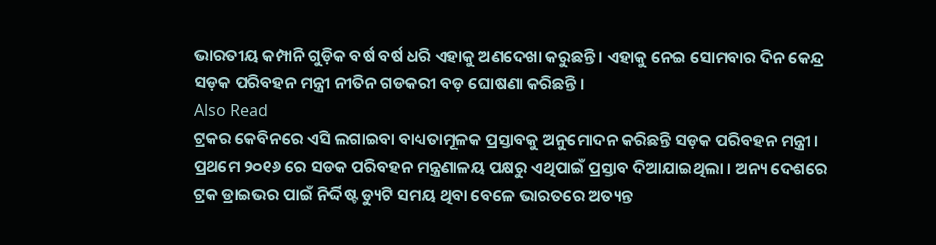ଭାରତୀୟ କମ୍ପାନି ଗୁଡ଼ିକ ବର୍ଷ ବର୍ଷ ଧରି ଏହାକୁ ଅଣଦେଖା କରୁଛନ୍ତି । ଏହାକୁ ନେଇ ସୋମବାର ଦିନ କେନ୍ଦ୍ର ସଡ଼କ ପରିବହନ ମନ୍ତ୍ରୀ ନୀତିନ ଗଡକରୀ ବଡ଼ ଘୋଷଣା କରିଛନ୍ତି ।
Also Read
ଟ୍ରକର କେବିନରେ ଏସି ଲଗାଇବା ବାଧ୍ୟତାମୂଳକ ପ୍ରସ୍ତାବକୁ ଅନୁମୋଦନ କରିଛନ୍ତି ସଡ଼କ ପରିବହନ ମନ୍ତ୍ରୀ । ପ୍ରଥମେ ୨୦୧୬ ରେ ସଡକ ପରିବହନ ମନ୍ତ୍ରଣାଳୟ ପକ୍ଷରୁ ଏଥିପାଇଁ ପ୍ରସ୍ତାବ ଦିଆଯାଇଥିଲା । ଅନ୍ୟ ଦେଶରେ ଟ୍ରକ ଡ୍ରାଇଭର ପାଇଁ ନିର୍ଦ୍ଦିଷ୍ଟ ଡ୍ୟୁଟି ସମୟ ଥିବା ବେଳେ ଭାରତରେ ଅତ୍ୟନ୍ତ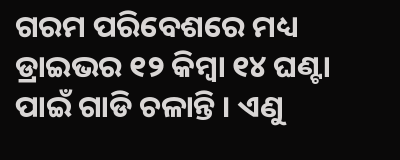ଗରମ ପରିବେଶରେ ମଧ୍ୟ ଡ୍ରାଇଭର ୧୨ କିମ୍ବା ୧୪ ଘଣ୍ଟା ପାଇଁ ଗାଡି ଚଳାନ୍ତି । ଏଣୁ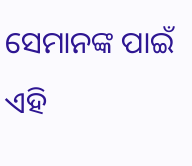ସେମାନଙ୍କ ପାଇଁ ଏହି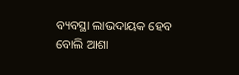ବ୍ୟବସ୍ଥା ଲାଭଦାୟକ ହେବ ବୋଲି ଆଶା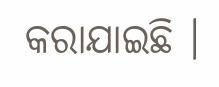କରାଯାଇଛି ।